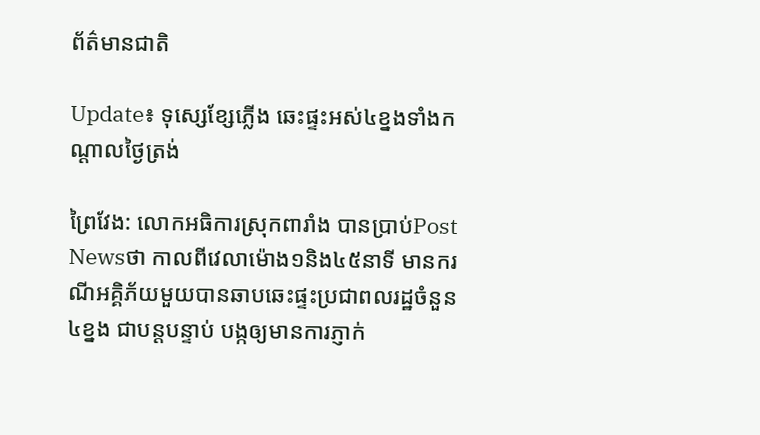ព័ត៌មានជាតិ

Update៖ ទុស្សេខ្សែភ្លើង ឆេះផ្ទះអស់៤ខ្នងទាំងកណ្តាលថ្ងៃត្រង់

ព្រៃវែង: លោកអធិការស្រុកពារាំង បានប្រាប់Post Newsថា កាលពីវេលាម៉ោង១និង៤៥នាទី មានករណីអគ្គិភ័យមួយបានឆាបឆេះផ្ទះប្រជាពលរដ្ឋចំនួន៤ខ្នង ជាបន្តបន្ទាប់ បង្កឲ្យមានការភ្ញាក់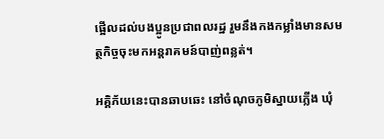ផ្អើលដល់បងប្អូនប្រជាពលរដ្ឋ រួមនឹងកងកម្លាំងមានសមត្ថកិច្ចចុះមកអន្តរាគមន៍បាញ់ពន្លត់។

អគ្គិភ័យនេះបានឆាបឆេះ នៅចំណុចភូមិស្នាយភ្លើង ឃុំ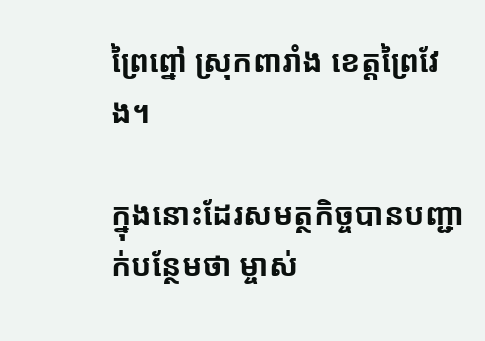ព្រៃព្នៅ ស្រុកពារាំង ខេត្តព្រៃវែង។

ក្នុងនោះដែរសមត្ថកិច្ចបានបញ្ជាក់បន្ថែមថា ម្ចាស់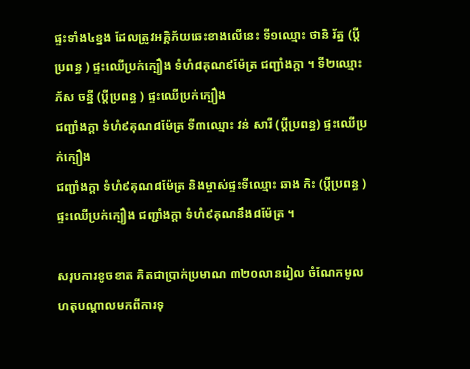ផ្ទះទាំង៤ខ្នង ដែលត្រូវអគ្គិភ័យឆេះខាងលើនេះ ទី១ឈ្មោះ ថានិ រ័ត្ន (ប្តីប្រពន្ធ ) ផ្ទះឈើប្រក់ក្បឿង ទំហំ៨គុណ៩ម៉ែត្រ ជញ្ជាំងក្តា ។ ទី២ឈ្មោះ ភ័ស ចន្នី (ប្តីប្រពន្ធ ) ផ្ទះឈើប្រក់ក្បឿង
ជញ្ជាំងក្តា ទំហំ៩គុណ៨ម៉ែត្រ ទី៣ឈ្មោះ វន់ សារី (ប្តីប្រពន្ធ) ផ្ទះឈើប្រក់ក្បឿង
ជញ្ជាំងក្តា ទំហំ៩គុណ៨ម៉ែត្រ និងម្ចាស់ផ្ទះទីឈ្មោះ ឆាង កិះ (ប្តីប្រពន្ធ ) ផ្ទះឈើប្រក់ក្បឿង ជញ្ជាំងក្តា ទំហំ៩គុណនឹង៨ម៉ែត្រ ។

សរុបការខូចខាត គិតជាប្រាក់ប្រមាណ ៣២០លានរៀល ចំណែកមូលហតុបណ្តាលមកពីការទុ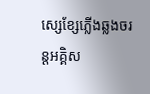ស្សេខ្សែភ្លើងឆ្លងចរន្តអគ្គិស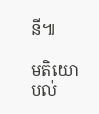នី៕

មតិយោបល់